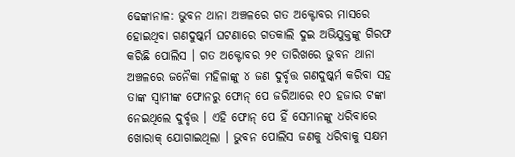ଢେଙ୍କାନାଳ: ଭୁବନ ଥାନା ଅଞ୍ଚଳରେ ଗତ ଅକ୍ଟୋବର ମାସରେ ହୋଇଥିବା ଗଣଦୁଷ୍କର୍ମ ଘଟଣାରେ ଗତକାଲି ଦୁଇ ଅଭିଯୁକ୍ତଙ୍କୁ ଗିରଫ କରିଛି ପୋଲିସ । ଗତ ଅକ୍ଟୋବର ୨୧ ତାରିଖରେ ଭୁବନ ଥାନା ଅଞ୍ଚଳରେ ଜନୈକା ମହିଳାଙ୍କୁ ୪ ଜଣ ଦୁର୍ବୃତ୍ତ ଗଣଦୁଷ୍କର୍ମ କରିବା ସହ ତାଙ୍କ ସ୍ବାମୀଙ୍କ ଫୋନରୁ ଫୋନ୍ ପେ ଜରିଆରେ ୧୦ ହଜାର ଟଙ୍କା ନେଇଥିଲେ ଦୁର୍ବୃତ୍ତ । ଏହି ଫୋନ୍ ପେ ହିଁ ସେମାନଙ୍କୁ ଧରିବାରେ ଖୋରାକ୍ ଯୋଗାଇଥିଲା । ଭୁବନ ପୋଲିସ ଜଣକୁ ଧରିବାକୁ ସକ୍ଷମ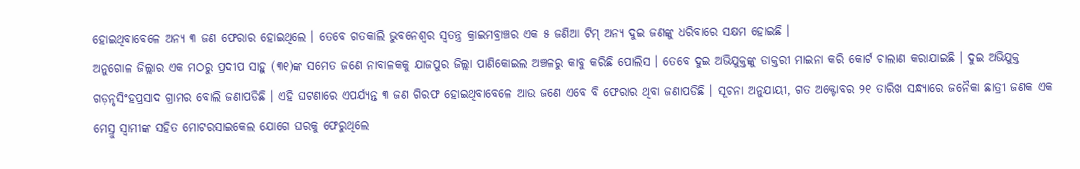ହୋଇଥିବାବେଳେ ଅନ୍ୟ ୩ ଜଣ ଫେରାର ହୋଇଥିଲେ । ତେବେ ଗତକାଲି ଭୁବନେଶ୍ବର ସ୍ବତନ୍ତ୍ର କ୍ରାଇମବ୍ରାଞ୍ଚର ଏକ ୫ ଜଣିଆ ଟିମ୍ ଅନ୍ୟ ଦୁଇ ଜଣଙ୍କୁ ଧରିବାରେ ସକ୍ଷମ ହୋଇଛି ।
ଅନୁଗୋଳ ଜିଲ୍ଲାର ଏକ ମଠରୁ ପ୍ରଦୀପ ସାହୁ (୩୧)ଙ୍କ ସମେତ ଜଣେ ନାବାଳକକୁ ଯାଜପୁର ଜିଲ୍ଲା ପାଣିକୋଇଲ ଅଞ୍ଚଳରୁ କାବୁ କରିଛି ପୋଲିସ । ତେବେ ଦୁଇ ଅଭିଯୁକ୍ତଙ୍କୁ ଡାକ୍ତରୀ ମାଇନା କରି କୋର୍ଟ ଚାଲାଣ କରାଯାଇଛି । ଦୁଇ ଅଭିଯୁକ୍ତ ଗଡ଼ନୃସିଂହପ୍ରସାଦ ଗ୍ରାମର ବୋଲି ଜଣାପଡିଛି । ଏହି ଘଟଣାରେ ଏପର୍ଯ୍ୟନ୍ତ ୩ ଜଣ ଗିରଫ ହୋଇଥିବାବେଳେ ଆଉ ଜଣେ ଏବେ ବି ଫେରାର ଥିବା ଜଣାପଡିଛି । ସୂଚନା ଅନୁଯାୟୀ, ଗତ ଅକ୍ଟୋବର ୨୧ ତାରିଖ ସନ୍ଧ୍ୟାରେ ଜନୈକା ଛାତ୍ରୀ ଜଣକ ଏକ ମେସ୍ରୁ ସ୍ବାମୀଙ୍କ ସହିତ ମୋଟରସାଇକେଲ ଯୋଗେ ଘରକୁ ଫେରୁଥିଲେ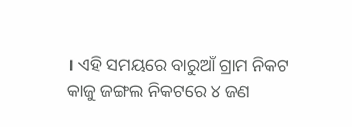। ଏହି ସମୟରେ ବାରୁଆଁ ଗ୍ରାମ ନିକଟ କାଜୁ ଜଙ୍ଗଲ ନିକଟରେ ୪ ଜଣ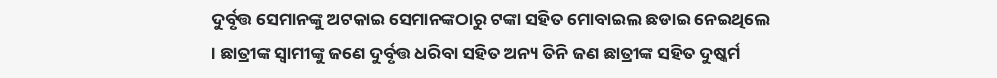ଦୁର୍ବୃତ୍ତ ସେମାନଙ୍କୁ ଅଟକାଇ ସେମାନଙ୍କଠାରୁ ଟଙ୍କା ସହିତ ମୋବାଇଲ ଛଡାଇ ନେଇଥିଲେ । ଛାତ୍ରୀଙ୍କ ସ୍ବାମୀଙ୍କୁ ଜଣେ ଦୁର୍ବୃତ୍ତ ଧରିବା ସହିତ ଅନ୍ୟ ତିନି ଜଣ ଛାତ୍ରୀଙ୍କ ସହିତ ଦୁଷ୍କର୍ମ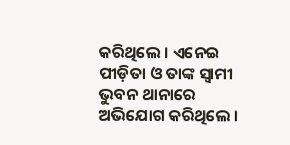କରିଥିଲେ । ଏନେଇ ପୀଡ଼ିତା ଓ ତାଙ୍କ ସ୍ବାମୀ ଭୁବନ ଥାନାରେ ଅଭିଯୋଗ କରିଥିଲେ ।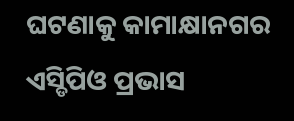ଘଟଣାକୁ କାମାକ୍ଷାନଗର ଏସ୍ଡିପିଓ ପ୍ରଭାସ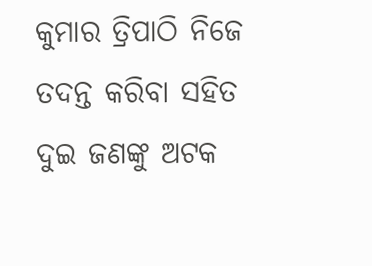କୁମାର ତ୍ରିପାଠି ନିଜେ ତଦନ୍ତ କରିବା ସହିତ ଦୁଇ ଜଣଙ୍କୁ ଅଟକ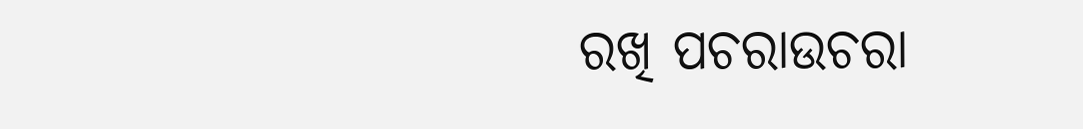ରଖି ପଚରାଉଚରା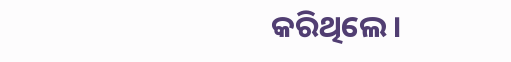କରିଥିଲେ ।